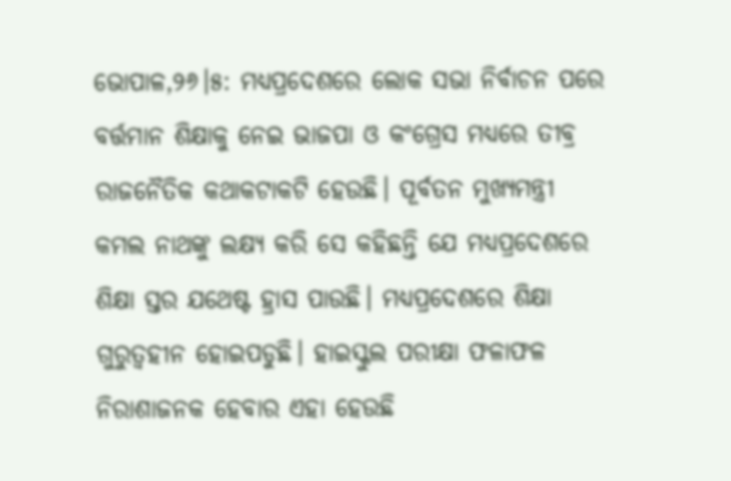ଭୋପାଳ,୨୬।୫: ମଧ୍ୟପ୍ରଦେଶରେ ଲୋକ ସଭା ନିର୍ବାଚନ ପରେ ବର୍ତ୍ତମାନ ଶିକ୍ଷାକୁ ନେଇ ଭାଜପା ଓ କଂଗ୍ରେସ ମଧ୍ୟରେ ତୀବ୍ର ରାଜନୈତିକ କଥାକଟାକଟି ହେଉଛି। ପୂର୍ବତନ ମୁଖ୍ୟମନ୍ତ୍ରୀ କମଲ ନାଥଙ୍କୁ ଲକ୍ଷ୍ୟ କରି ସେ କହିଛନ୍ତି ଯେ ମଧ୍ୟପ୍ରଦେଶରେ ଶିକ୍ଷା ସ୍ତର ଯଥେଷ୍ଟ ହ୍ରାସ ପାଉଛି। ମଧ୍ୟପ୍ରଦେଶରେ ଶିକ୍ଷା ଗୁରୁତ୍ୱହୀନ ହୋଇପଡୁଛି। ହାଇସ୍କୁଲ ପରୀକ୍ଷା ଫଳାଫଳ ନିରାଶାଜନକ ହେବାର ଏହା ହେଉଛି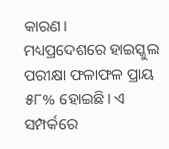କାରଣ।
ମଧ୍ୟପ୍ରଦେଶରେ ହାଇସ୍କୁଲ ପରୀକ୍ଷା ଫଳାଫଳ ପ୍ରାୟ ୫୮% ହୋଇଛି। ଏ ସମ୍ପର୍କରେ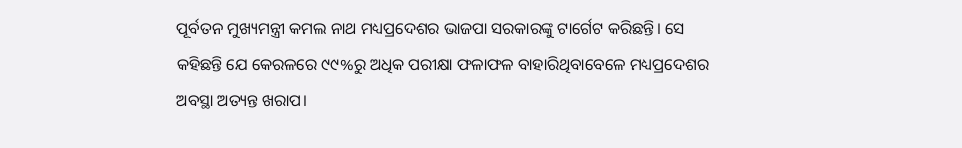ପୂର୍ବତନ ମୁଖ୍ୟମନ୍ତ୍ରୀ କମଲ ନାଥ ମଧ୍ୟପ୍ରଦେଶର ଭାଜପା ସରକାରଙ୍କୁ ଟାର୍ଗେଟ କରିଛନ୍ତି। ସେ କହିଛନ୍ତି ଯେ କେରଳରେ ୯୯%ରୁ ଅଧିକ ପରୀକ୍ଷା ଫଳାଫଳ ବାହାରିଥିବାବେଳେ ମଧ୍ୟପ୍ରଦେଶର ଅବସ୍ଥା ଅତ୍ୟନ୍ତ ଖରାପ।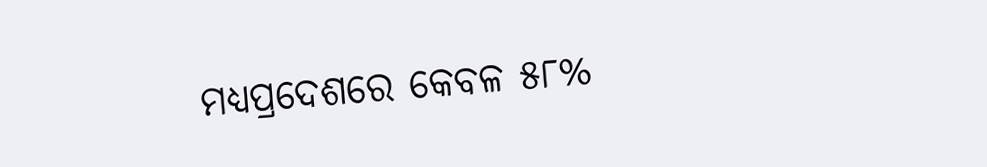ମଧ୍ୟପ୍ରଦେଶରେ କେବଳ ୫୮%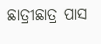ଛାତ୍ରୀଛାତ୍ର ପାସ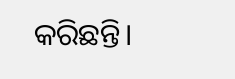କରିଛନ୍ତି।